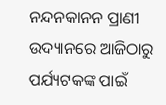ନନ୍ଦନକାନନ ପ୍ରାଣୀ ଉଦ୍ୟାନରେ ଆଜିଠାରୁ ପର୍ଯ୍ୟଟକଙ୍କ ପାଇଁ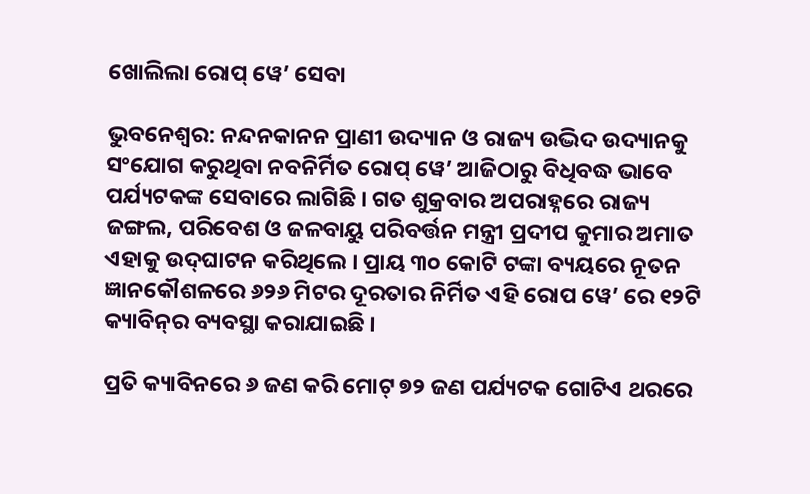ଖୋଲିଲା ରୋପ୍‍ ୱେ’ ସେବା

ଭୁବନେଶ୍ୱର: ନନ୍ଦନକାନନ ପ୍ରାଣୀ ଉଦ୍ୟାନ ଓ ରାଜ୍ୟ ଉଦ୍ଭିଦ ଉଦ୍ୟାନକୁ ସଂଯୋଗ କରୁଥିବା ନବନିର୍ମିତ ରୋପ୍‍ ୱେ’ ଆଜିଠାରୁ ବିଧିବଦ୍ଧ ଭାବେ ପର୍ଯ୍ୟଟକଙ୍କ ସେବାରେ ଲାଗିଛି । ଗତ ଶୁକ୍ରବାର ଅପରାହ୍ନରେ ରାଜ୍ୟ ଜଙ୍ଗଲ, ପରିବେଶ ଓ ଜଳବାୟୁ ପରିବର୍ତ୍ତନ ମନ୍ତ୍ରୀ ପ୍ରଦୀପ କୁମାର ଅମାତ ଏହାକୁ ଉଦ୍‍ଘାଟନ କରିଥିଲେ । ପ୍ରାୟ ୩୦ କୋଟି ଟଙ୍କା ବ୍ୟୟରେ ନୂତନ ଜ୍ଞାନକୌଶଳରେ ୬୨୬ ମିଟର ଦୂରତାର ନିର୍ମିତ ଏହି ରୋପ ୱେ’ ରେ ୧୨ଟି କ୍ୟାବିନ୍‍ର ବ୍ୟବସ୍ଥା କରାଯାଇଛି ।

ପ୍ରତି କ୍ୟାବିନରେ ୬ ଜଣ କରି ମୋଟ୍‍ ୭୨ ଜଣ ପର୍ଯ୍ୟଟକ ଗୋଟିଏ ଥରରେ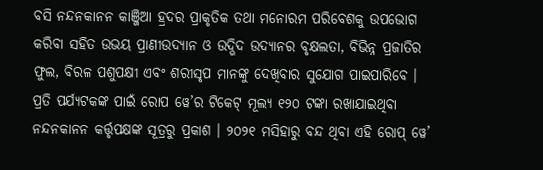ବସି ନନ୍ଦନକାନନ କାଞ୍ଜିଆ ହ୍ରଦର ପ୍ରାକୃତିକ ତଥା ମନୋରମ ପରିବେଶକୁ ଉପଭୋଗ କରିବା ସହିତ ଉଭୟ ପ୍ରାଣୀଉଦ୍ୟାନ ଓ ଉଦ୍ଭିଦ ଉଦ୍ୟାନର ବୃକ୍ଷଲତା, ବିଭିନ୍ନ ପ୍ରଜାତିର ଫୁଲ, ବିରଳ ପଶୁପକ୍ଷୀ ଏବଂ ଶରୀସୃପ ମାନଙ୍କୁ ଦେଖିବାର ସୁଯୋଗ ପାଇପାରିବେ । ପ୍ରତି ପର୍ଯ୍ୟଟକଙ୍କ ପାଇଁ ରୋପ ୱେ’ର ଟିକେଟ୍‍ ମୂଲ୍ୟ ୧୨୦ ଟଙ୍କା ରଖାଯାଇଥିବା ନନ୍ଦନକାନନ କର୍ତ୍ତୃପକ୍ଷଙ୍କ ସୂତ୍ରରୁ ପ୍ରକାଶ । ୨୦୨୧ ମସିହାରୁ ବନ୍ଦ ଥିବା ଏହି ରୋପ୍‍ ୱେ’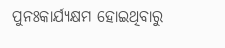ପୁନଃକାର୍ଯ୍ୟକ୍ଷମ ହୋଇଥିବାରୁ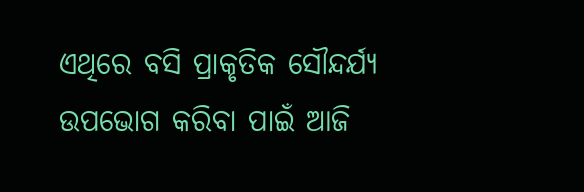ଏଥିରେ ବସି ପ୍ରାକୃତିକ ସୌନ୍ଦର୍ଯ୍ୟ ଉପଭୋଗ କରିବା ପାଇଁ ଆଜି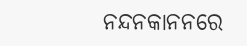ନନ୍ଦନକାନନରେ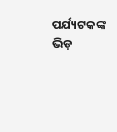ପର୍ଯ୍ୟଟକଙ୍କ ଭିଡ଼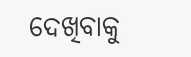ଦେଖିବାକୁ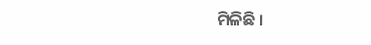ମିଳିଛି ।